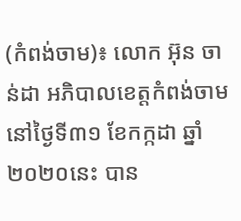(កំពង់ចាម)៖ លោក អ៊ុន ចាន់ដា អភិបាលខេត្តកំពង់ចាមនៅថ្ងៃទី៣១ ខែកក្កដា ឆ្នាំ២០២០នេះ បាន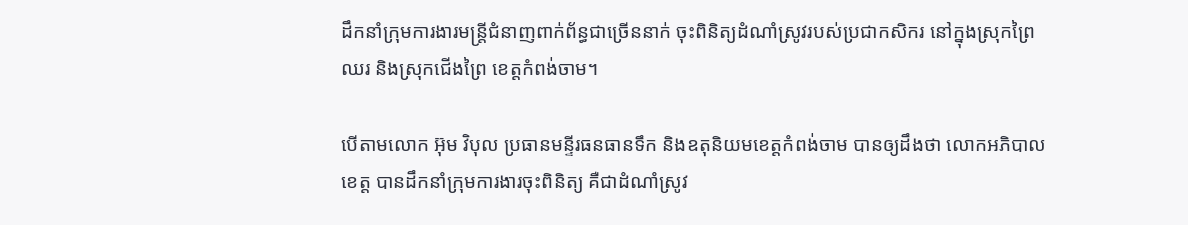ដឹកនាំក្រុមការងារមន្ត្រីជំនាញពាក់ព័ន្ធជាច្រើននាក់ ចុះពិនិត្យដំណាំស្រូវរបស់ប្រជាកសិករ នៅក្នុងស្រុកព្រៃឈរ និងស្រុកជើងព្រៃ ខេត្តកំពង់ចាម។

បើតាមលោក អ៊ុម វិបុល ប្រធានមន្ទីរធនធានទឹក និងឧតុនិយមខេត្តកំពង់ចាម បានឲ្យដឹងថា លោកអភិបាលខេត្ត បានដឹកនាំក្រុមការងារចុះពិនិត្យ គឺជាដំណាំស្រូវ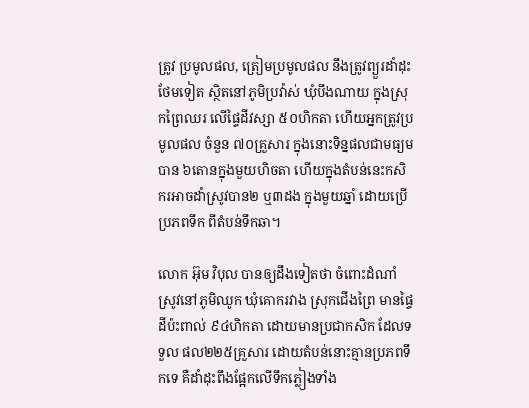ត្រូវ ប្រមូលផល, ត្រៀមប្រមូលផល នឹងត្រូវព្យួរដាំដុះថែមទៀត ស្ថិតនៅភូមិប្រវ៉ាស់ ឃុំបឹងណាយ ក្នុងស្រុកព្រៃឈរ លើផ្ទៃដីវស្សា ៥០ហិកតា ហើយអ្នកត្រូវប្រមូលផល ចំនួន ៧០គ្រួសារ ក្នុងនោះទិន្នផលជាមធ្យមបាន ៦តោនក្នុងមួយហិចតា ហើយក្នុងតំបន់នេះកសិករអាចដាំស្រូវបាន២ ឬ៣ដង ក្នុងមួយឆ្នាំ ដោយប្រើប្រភពទឹក ពីតំបន់ទឹកឆា។

លោក អ៊ុម វិបុល បានឲ្យដឹងទៀតថា ចំពោះដំណាំស្រូវនៅភូមិឈូក ឃុំគោករវាង ស្រុកជើងព្រៃ មានផ្ទៃដីប៉ះពាល់ ៩៤ហិកតា ដោយមានប្រជាកសិក ដែលទទួល ផល២២៥គ្រួសារ ដោយតំបន់នោះគ្មានប្រភពទឹកទេ គឺដាំដុះពឹងផ្អែកលើទឹកភ្លៀងទាំង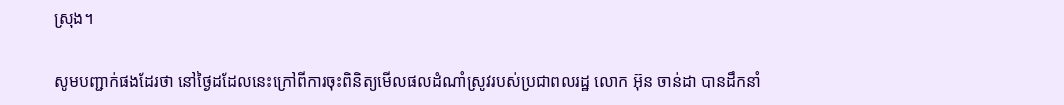ស្រុង។

សូមបញ្ជាក់ផងដែរថា នៅថ្ងៃដដែលនេះក្រៅពីការចុះពិនិត្យមើលផលដំណាំស្រូវរបស់ប្រជាពលរដ្ឋ លោក អ៊ុន ចាន់ដា បានដឹកនាំ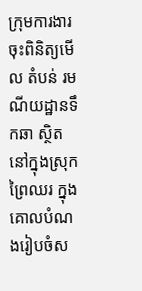ក្រុមការងារចុះពិនិត្យមើល តំបន់ រមណីយដ្ឋានទឹកឆា ស្ថិតនៅក្នុងស្រុកព្រៃឈរ ក្នុងគោលបំណងរៀបចំស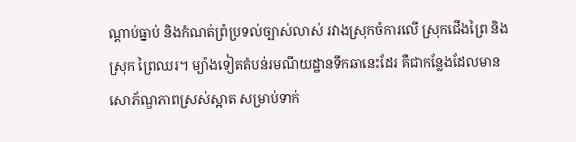ណ្ដាប់ធ្នាប់ និងកំណត់ព្រំប្រទល់ច្បាស់លាស់ រវាងស្រុកចំការលើ ស្រុកជើងព្រៃ និងស្រុក ព្រៃឈរ។ ម្យ៉ាងទៀតតំបន់រមណីយដ្ឋានទឹកឆានេះដែរ គឺជាកន្លែងដែលមានសោភ័ណ្ឌភាពស្រស់ស្អាត សម្រាប់ទាក់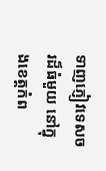ទាញភ្ញៀវទេសចរដ៏ធំមួយ នៅក្នុងខេត្តកំព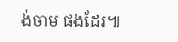ង់ចាម ផងដែរ៕